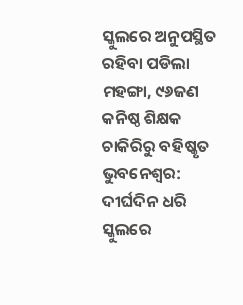ସ୍କୁଲରେ ଅନୁପସ୍ଥିତ ରହିବା ପଡିଲା ମହଙ୍ଗା, ୯୬ଜଣ କନିଷ୍ଠ ଶିକ୍ଷକ ଚାକିରିରୁ ବହିଷ୍କୃତ
ଭୁବନେଶ୍ୱର: ଦୀର୍ଘଦିନ ଧରି ସ୍କୁଲରେ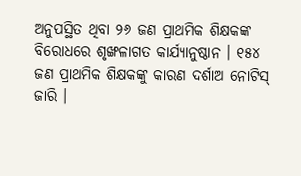ଅନୁପସ୍ଥିତ ଥିବା ୨୬ ଜଣ ପ୍ରାଥମିକ ଶିକ୍ଷକଙ୍କ ବିରୋଧରେ ଶୃଙ୍ଖଳାଗତ କାର୍ଯ୍ୟାନୁଷ୍ଠାନ । ୧୫୪ ଜଣ ପ୍ରାଥମିକ ଶିକ୍ଷକଙ୍କୁ କାରଣ ଦର୍ଶାଅ ନୋଟିସ୍ ଜାରି ।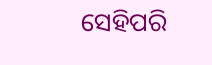ସେହିପରି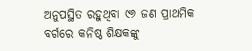ଅନୁପସ୍ଥିତ ରହୁଥିବା ୯୬ ଜଣ ପ୍ରାଥମିକ ବର୍ଗରେ କନିଷ୍ଠ ଶିକ୍ଷକଙ୍କୁ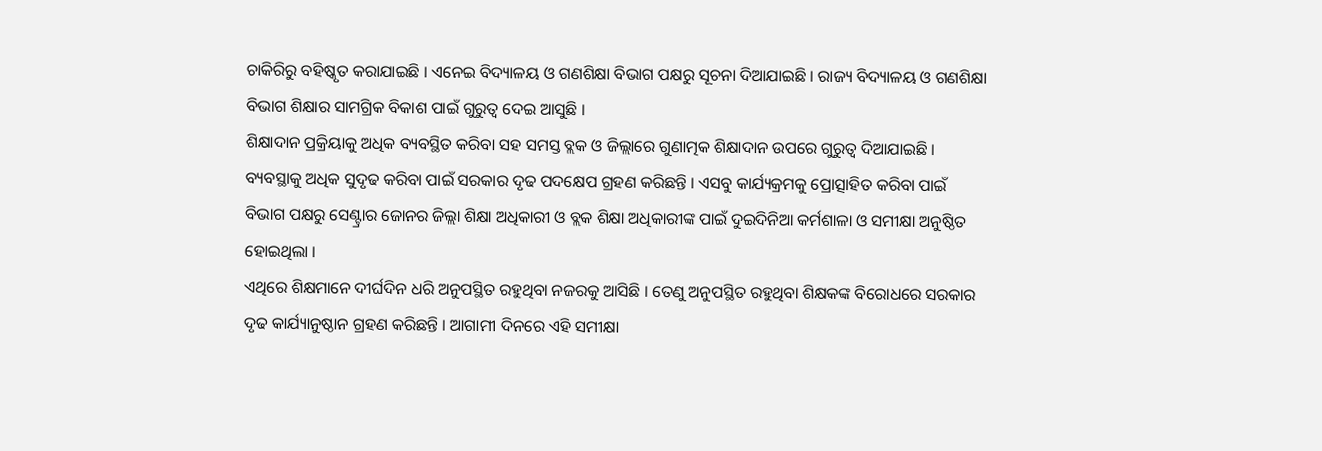ଚାକିରିରୁ ବହିଷ୍କୃତ କରାଯାଇଛି । ଏନେଇ ବିଦ୍ୟାଳୟ ଓ ଗଣଶିକ୍ଷା ବିଭାଗ ପକ୍ଷରୁ ସୂଚନା ଦିଆଯାଇଛି । ରାଜ୍ୟ ବିଦ୍ୟାଳୟ ଓ ଗଣଶିକ୍ଷା ବିଭାଗ ଶିକ୍ଷାର ସାମଗ୍ରିକ ବିକାଶ ପାଇଁ ଗୁରୁତ୍ବ ଦେଇ ଆସୁଛି ।
ଶିକ୍ଷାଦାନ ପ୍ରକ୍ରିୟାକୁ ଅଧିକ ବ୍ୟବସ୍ଥିତ କରିବା ସହ ସମସ୍ତ ବ୍ଲକ ଓ ଜିଲ୍ଲାରେ ଗୁଣାତ୍ମକ ଶିକ୍ଷାଦାନ ଉପରେ ଗୁରୁତ୍ବ ଦିଆଯାଇଛି । ବ୍ୟବସ୍ଥାକୁ ଅଧିକ ସୁଦୃଢ କରିବା ପାଇଁ ସରକାର ଦୃଢ ପଦକ୍ଷେପ ଗ୍ରହଣ କରିଛନ୍ତି । ଏସବୁ କାର୍ଯ୍ୟକ୍ରମକୁ ପ୍ରୋତ୍ସାହିତ କରିବା ପାଇଁ ବିଭାଗ ପକ୍ଷରୁ ସେଣ୍ଟ୍ରାର ଜୋନର ଜିଲ୍ଲା ଶିକ୍ଷା ଅଧିକାରୀ ଓ ବ୍ଲକ ଶିକ୍ଷା ଅଧିକାରୀଙ୍କ ପାଇଁ ଦୁଇଦିନିଆ କର୍ମଶାଳା ଓ ସମୀକ୍ଷା ଅନୁଷ୍ଠିତ ହୋଇଥିଲା ।
ଏଥିରେ ଶିକ୍ଷମାନେ ଦୀର୍ଘଦିନ ଧରି ଅନୁପସ୍ଥିତ ରହୁଥିବା ନଜରକୁ ଆସିଛି । ତେଣୁ ଅନୁପସ୍ଥିତ ରହୁଥିବା ଶିକ୍ଷକଙ୍କ ବିରୋଧରେ ସରକାର ଦୃଢ କାର୍ଯ୍ୟାନୁଷ୍ଠାନ ଗ୍ରହଣ କରିଛନ୍ତି । ଆଗାମୀ ଦିନରେ ଏହି ସମୀକ୍ଷା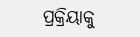ପ୍ରକ୍ରିୟାକୁ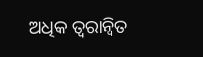ଅଧିକ ତ୍ବରାନ୍ବିତ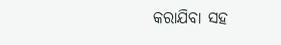କରାଯିବା ସହ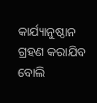କାର୍ଯ୍ୟାନୁଷ୍ଠାନ ଗ୍ରହଣ କରାଯିବ ବୋଲି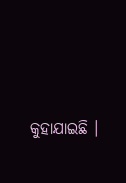କୁହାଯାଇଛି ।